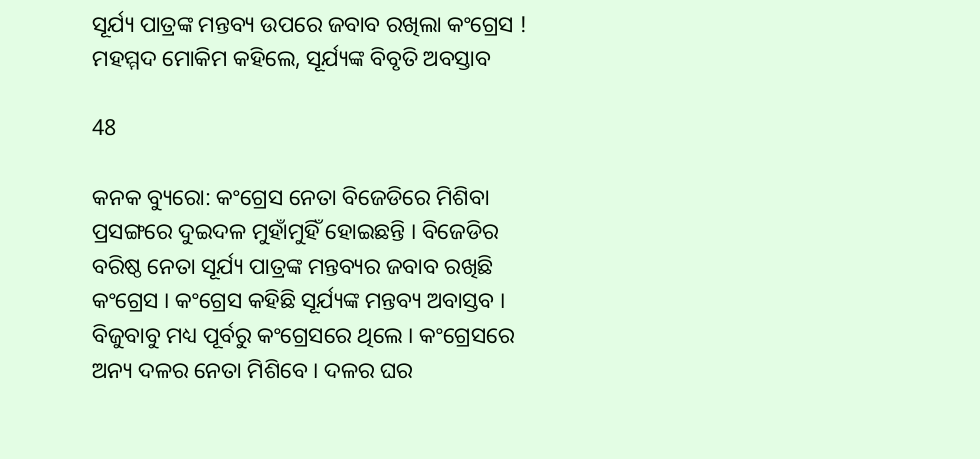ସୂର୍ଯ୍ୟ ପାତ୍ରଙ୍କ ମନ୍ତବ୍ୟ ଉପରେ ଜବାବ ରଖିଲା କଂଗ୍ରେସ ! ମହମ୍ମଦ ମୋକିମ କହିଲେ, ସୂର୍ଯ୍ୟଙ୍କ ବିବୃତି ଅବସ୍ତାବ

48

କନକ ବ୍ୟୁରୋ: କଂଗ୍ରେସ ନେତା ବିଜେଡିରେ ମିଶିବା ପ୍ରସଙ୍ଗରେ ଦୁଇଦଳ ମୁହାଁମୁହିଁ ହୋଇଛନ୍ତି । ବିଜେଡିର ବରିଷ୍ଠ ନେତା ସୂର୍ଯ୍ୟ ପାତ୍ରଙ୍କ ମନ୍ତବ୍ୟର ଜବାବ ରଖିଛି କଂଗ୍ରେସ । କଂଗ୍ରେସ କହିଛି ସୂର୍ଯ୍ୟଙ୍କ ମନ୍ତବ୍ୟ ଅବାସ୍ତବ । ବିଜୁବାବୁ ମଧ୍ୟ ପୂର୍ବରୁ କଂଗ୍ରେସରେ ଥିଲେ । କଂଗ୍ରେସରେ ଅନ୍ୟ ଦଳର ନେତା ମିଶିବେ । ଦଳର ଘର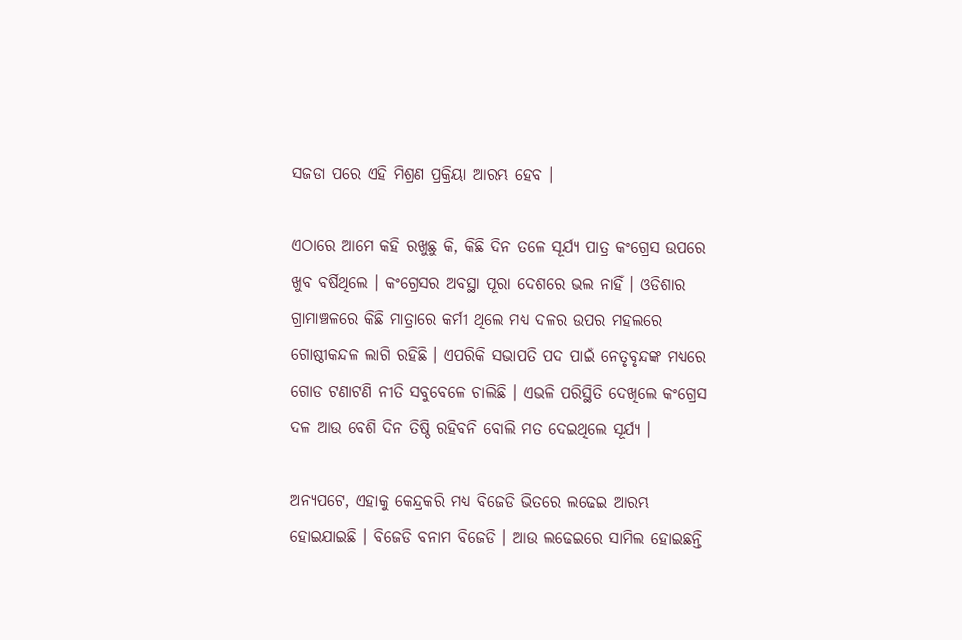ସଜଡା ପରେ ଏହି ମିଶ୍ରଣ ପ୍ରକ୍ରିୟା ଆରମ୍ଭ ହେବ ।

ଏଠାରେ ଆମେ କହି ରଖୁଛୁ କି, କିଛି ଦିନ ତଳେ ସୂର୍ଯ୍ୟ ପାତ୍ର କଂଗ୍ରେସ ଉପରେ ଖୁବ ବର୍ଷିଥିଲେ । କଂଗ୍ରେସର ଅବସ୍ଥା ପୂରା ଦେଶରେ ଭଲ ନାହିଁ । ଓଡିଶାର ଗ୍ରାମାଞ୍ଚଳରେ କିଛି ମାତ୍ରାରେ କର୍ମୀ ଥିଲେ ମଧ୍ୟ ଦଳର ଉପର ମହଲରେ ଗୋଷ୍ଠୀକନ୍ଦଳ ଲାଗି ରହିଛି । ଏପରିକି ସଭାପତି ପଦ ପାଇଁ ନେତୃବୃନ୍ଦଙ୍କ ମଧ୍ୟରେ ଗୋଡ ଟଣାଟଣି ନୀତି ସବୁବେଳେ ଚାଲିଛି । ଏଭଳି ପରିସ୍ଥିତି ଦେଖିଲେ କଂଗ୍ରେସ ଦଳ ଆଉ ବେଶି ଦିନ ତିଷ୍ଠି ରହିବନି ବୋଲି ମତ ଦେଇଥିଲେ ସୂର୍ଯ୍ୟ ।

ଅନ୍ୟପଟେ, ଏହାକୁ କେନ୍ଦ୍ରକରି ମଧ୍ୟ ବିଜେଡି ଭିତରେ ଲଢେଇ ଆରମ୍ଭ ହୋଇଯାଇଛି । ବିଜେଡି ବନାମ ବିଜେଡି । ଆଉ ଲଢେଇରେ ସାମିଲ ହୋଇଛନ୍ତି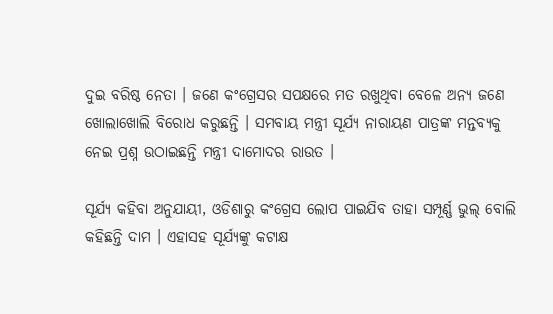ଦୁଇ ବରିଷ୍ଠ ନେତା । ଜଣେ କଂଗ୍ରେସର ସପକ୍ଷରେ ମତ ରଖୁଥିବା ବେଳେ ଅନ୍ୟ ଜଣେ ଖୋଲାଖୋଲି ବିରୋଧ କରୁଛନ୍ତି । ସମବାୟ ମନ୍ତ୍ରୀ ସୂର୍ଯ୍ୟ ନାରାୟଣ ପାତ୍ରଙ୍କ ମନ୍ତବ୍ୟକୁ ନେଇ ପ୍ରଶ୍ନ ଉଠାଇଛନ୍ତି ମନ୍ତ୍ରୀ ଦାମୋଦର ରାଉତ ।

ସୂର୍ଯ୍ୟ କହିବା ଅନୁଯାୟୀ, ଓଡିଶାରୁ କଂଗ୍ରେସ ଲୋପ ପାଇଯିବ ତାହା ସମ୍ପୂର୍ଣ୍ଣ ଭୁଲ୍ ବୋଲି କହିଛନ୍ତି ଦାମ । ଏହାସହ ସୂର୍ଯ୍ୟଙ୍କୁ କଟାକ୍ଷ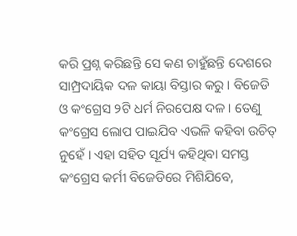କରି ପ୍ରଶ୍ନ କରିଛନ୍ତି ସେ କଣ ଚାହୁଁଛନ୍ତି ଦେଶରେ ସାମ୍ପ୍ରଦାୟିକ ଦଳ କାୟା ବିସ୍ତାର କରୁ । ବିଜେଡି ଓ କଂଗ୍ରେସ ୨ଟି ଧର୍ମ ନିରପେକ୍ଷ ଦଳ । ତେଣୁ କଂଗ୍ରେସ ଲୋପ ପାଇଯିବ ଏଭଳି କହିବା ଉଚିତ୍ ନୁହେଁ । ଏହା ସହିତ ସୂର୍ଯ୍ୟ କହିଥିବା ସମସ୍ତ କଂଗ୍ରେସ କର୍ମୀ ବିଜେଡିରେ ମିଶିଯିବେ,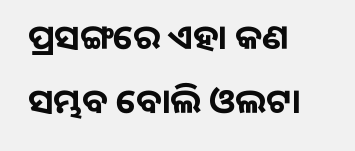ପ୍ରସଙ୍ଗରେ ଏହା କଣ ସମ୍ଭବ ବୋଲି ଓଲଟା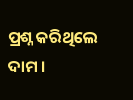ପ୍ରଶ୍ନ କରିଥିଲେ ଦାମ ।